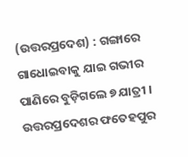(ଉତ୍ତରପ୍ରଦେଶ) : ଗଙ୍ଗାରେ ଗାଧୋଇବାକୁ ଯାଇ ଗଭୀର ପାଣିରେ ବୁଡ଼ିଗଲେ ୭ ଯାତ୍ରୀ । ଉତ୍ତରପ୍ରଦେଶର ଫତେହପୁର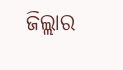ଜିଲ୍ଲାର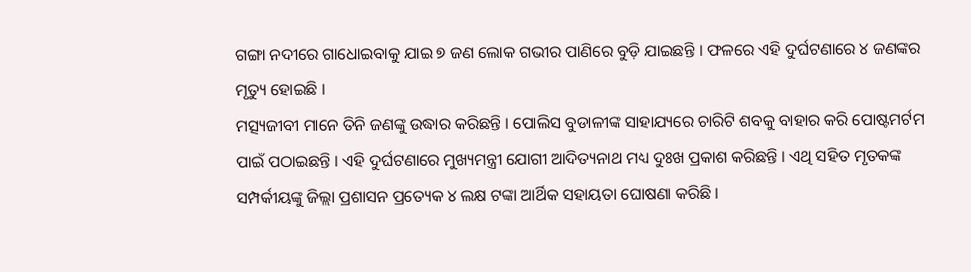ଗଙ୍ଗା ନଦୀରେ ଗାଧୋଇବାକୁ ଯାଇ ୭ ଜଣ ଲୋକ ଗଭୀର ପାଣିରେ ବୁଡ଼ି ଯାଇଛନ୍ତି । ଫଳରେ ଏହି ଦୁର୍ଘଟଣାରେ ୪ ଜଣଙ୍କର ମୃତ୍ୟୁ ହୋଇଛି ।
ମତ୍ସ୍ୟଜୀବୀ ମାନେ ତିନି ଜଣଙ୍କୁ ଉଦ୍ଧାର କରିଛନ୍ତି । ପୋଲିସ ବୁଡାଳୀଙ୍କ ସାହାଯ୍ୟରେ ଚାରିଟି ଶବକୁ ବାହାର କରି ପୋଷ୍ଟମର୍ଟମ ପାଇଁ ପଠାଇଛନ୍ତି । ଏହି ଦୁର୍ଘଟଣାରେ ମୁଖ୍ୟମନ୍ତ୍ରୀ ଯୋଗୀ ଆଦିତ୍ୟନାଥ ମଧ୍ୟ ଦୁଃଖ ପ୍ରକାଶ କରିଛନ୍ତି । ଏଥି ସହିତ ମୃତକଙ୍କ ସମ୍ପର୍କୀୟଙ୍କୁ ଜିଲ୍ଲା ପ୍ରଶାସନ ପ୍ରତ୍ୟେକ ୪ ଲକ୍ଷ ଟଙ୍କା ଆର୍ଥିକ ସହାୟତା ଘୋଷଣା କରିଛି ।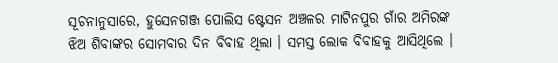ସୂଚନାନୁସାରେ, ହୁସେନଗଞ୍ଜ ପୋଲିସ ଷ୍ଟେସନ ଅଞ୍ଚଳର ମାଟିନପୁର ଗାଁର ଅମିରଙ୍କ ଝିଅ ଶିବାଙ୍କର ସୋମବାର ଦିନ ବିବାହ ଥିଲା । ସମସ୍ତ ଲୋକ ବିବାହକୁ ଆସିଥିଲେ ।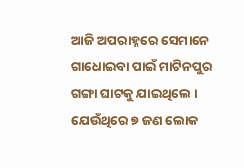ଆଜି ଅପରାହ୍ନରେ ସେମାନେ ଗାଧୋଇବା ପାଇଁ ମାଟିନପୁର ଗଙ୍ଗା ଘାଟକୁ ଯାଇଥିଲେ । ଯେଉଁଥିରେ ୭ ଜଣ ଲୋକ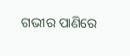ଗଭୀର ପାଣିରେ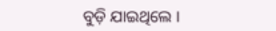ବୁଡ଼ି ଯାଇଥିଲେ ।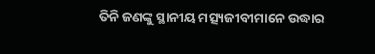ତିନି ଜଣଙ୍କୁ ସ୍ଥାନୀୟ ମତ୍ସ୍ୟଜୀବୀମାନେ ଉଦ୍ଧାର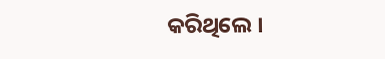କରିଥିଲେ ।